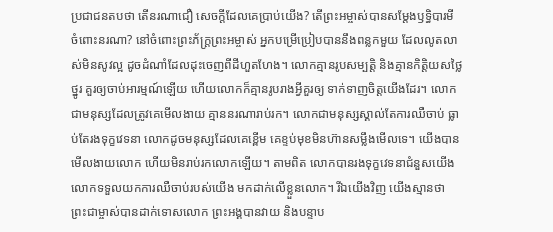ប្រជាជនតបថា តើនរណាជឿ សេចក្ដីដែលគេប្រាប់យើង? តើព្រះអម្ចាស់បានសម្តែងឫទ្ធិបារមី ចំពោះនរណា? នៅចំពោះព្រះភ័ក្ត្រព្រះអម្ចាស់ អ្នកបម្រើប្រៀបបាននឹងពន្លកមួយ ដែលលូតលាស់មិនសូវល្អ ដូចដំណាំដែលដុះចេញពីដីហួតហែង។ លោកគ្មានរូបសម្បត្តិ និងគ្មានកិត្តិយសថ្លៃថ្នូរ គួរឲ្យចាប់អារម្មណ៍ឡើយ ហើយលោកក៏គ្មានរូបរាងអ្វីគួរឲ្យ ទាក់ទាញចិត្តយើងដែរ។ លោកជាមនុស្សដែលត្រូវគេមើលងាយ គ្មាននរណារាប់រក។ លោកជាមនុស្សស្គាល់តែការឈឺចាប់ ធ្លាប់តែរងទុក្ខវេទនា លោកដូចមនុស្សដែលគេខ្ពើម គេខ្ទប់មុខមិនហ៊ានសម្លឹងមើលទេ។ យើងបានមើលងាយលោក ហើយមិនរាប់រកលោកឡើយ។ តាមពិត លោកបានរងទុក្ខវេទនាជំនួសយើង លោកទទួលយកការឈឺចាប់របស់យើង មកដាក់លើខ្លួនលោក។ រីឯយើងវិញ យើងស្មានថា ព្រះជាម្ចាស់បានដាក់ទោសលោក ព្រះអង្គបានវាយ និងបន្ទាប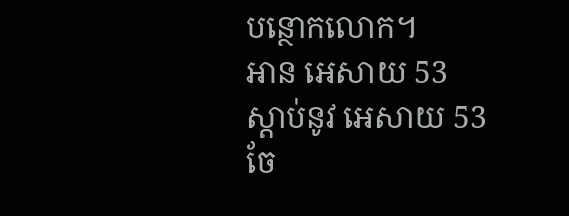បន្ថោកលោក។
អាន អេសាយ 53
ស្ដាប់នូវ អេសាយ 53
ចែ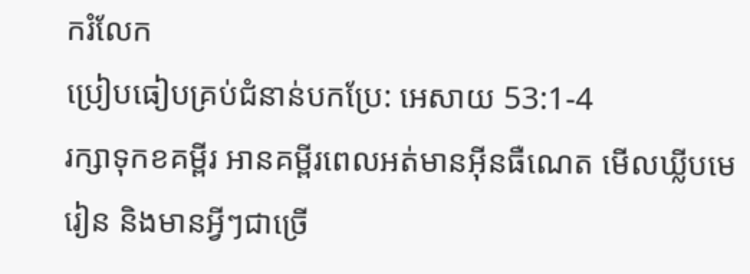ករំលែក
ប្រៀបធៀបគ្រប់ជំនាន់បកប្រែ: អេសាយ 53:1-4
រក្សាទុកខគម្ពីរ អានគម្ពីរពេលអត់មានអ៊ីនធឺណេត មើលឃ្លីបមេរៀន និងមានអ្វីៗជាច្រើ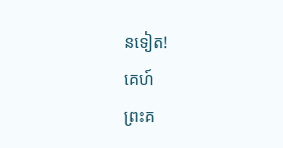នទៀត!
គេហ៍
ព្រះគ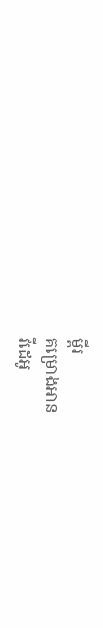ម្ពីរ
គម្រោងអាន
វីដេអូ